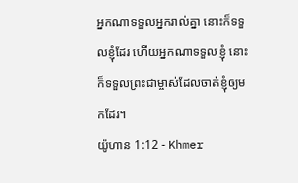អ្នកណាទទួលអ្នករាល់គ្នា នោះក៏ទទួលខ្ញុំដែរ ហើយអ្នកណាទទួលខ្ញុំ នោះក៏ទទួលព្រះជាម្ចាស់ដែលចាត់ខ្ញុំឲ្យមកដែរ។
យ៉ូហាន 1:12 - Khmer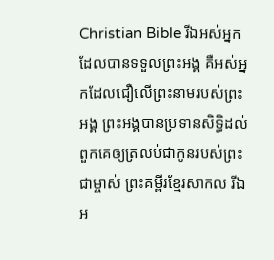Christian Bible រីឯអស់អ្នកដែលបានទទួលព្រះអង្គ គឺអស់អ្នកដែលជឿលើព្រះនាមរបស់ព្រះអង្គ ព្រះអង្គបានប្រទានសិទ្ធិដល់ពួកគេឲ្យត្រលប់ជាកូនរបស់ព្រះជាម្ចាស់ ព្រះគម្ពីរខ្មែរសាកល រីឯអ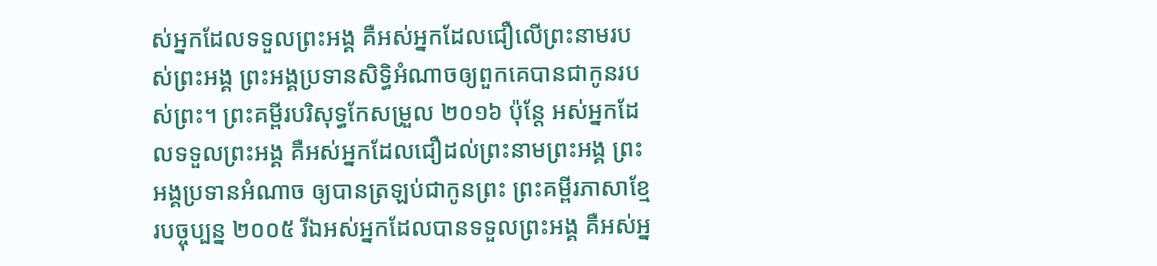ស់អ្នកដែលទទួលព្រះអង្គ គឺអស់អ្នកដែលជឿលើព្រះនាមរបស់ព្រះអង្គ ព្រះអង្គប្រទានសិទ្ធិអំណាចឲ្យពួកគេបានជាកូនរបស់ព្រះ។ ព្រះគម្ពីរបរិសុទ្ធកែសម្រួល ២០១៦ ប៉ុន្តែ អស់អ្នកដែលទទួលព្រះអង្គ គឺអស់អ្នកដែលជឿដល់ព្រះនាមព្រះអង្គ ព្រះអង្គប្រទានអំណាច ឲ្យបានត្រឡប់ជាកូនព្រះ ព្រះគម្ពីរភាសាខ្មែរបច្ចុប្បន្ន ២០០៥ រីឯអស់អ្នកដែលបានទទួលព្រះអង្គ គឺអស់អ្ន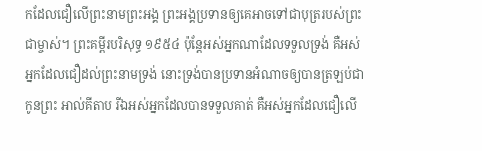កដែលជឿលើព្រះនាមព្រះអង្គ ព្រះអង្គប្រទានឲ្យគេអាចទៅជាបុត្ររបស់ព្រះជាម្ចាស់។ ព្រះគម្ពីរបរិសុទ្ធ ១៩៥៤ ប៉ុន្តែអស់អ្នកណាដែលទទួលទ្រង់ គឺអស់អ្នកដែលជឿដល់ព្រះនាមទ្រង់ នោះទ្រង់បានប្រទានអំណាចឲ្យបានត្រឡប់ជាកូនព្រះ អាល់គីតាប រីឯអស់អ្នកដែលបានទទួលគាត់ គឺអស់អ្នកដែលជឿលើ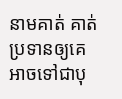នាមគាត់ គាត់ប្រទានឲ្យគេអាចទៅជាបុ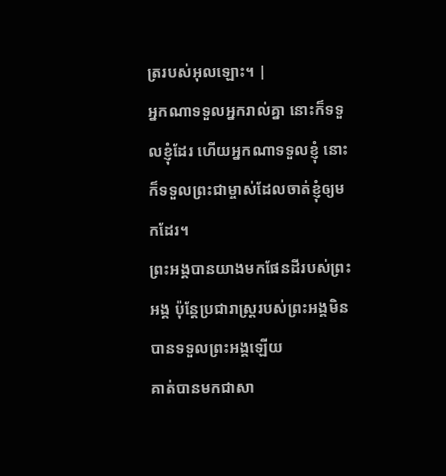ត្ររបស់អុលឡោះ។ |
អ្នកណាទទួលអ្នករាល់គ្នា នោះក៏ទទួលខ្ញុំដែរ ហើយអ្នកណាទទួលខ្ញុំ នោះក៏ទទួលព្រះជាម្ចាស់ដែលចាត់ខ្ញុំឲ្យមកដែរ។
ព្រះអង្គបានយាងមកផែនដីរបស់ព្រះអង្គ ប៉ុន្ដែប្រជារាស្រ្ដរបស់ព្រះអង្គមិនបានទទួលព្រះអង្គឡើយ
គាត់បានមកជាសា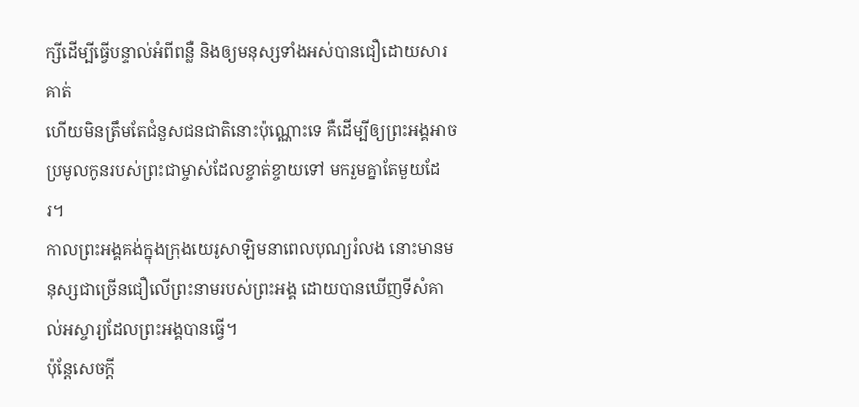ក្សីដើម្បីធ្វើបន្ទាល់អំពីពន្លឺ និងឲ្យមនុស្សទាំងអស់បានជឿដោយសារគាត់
ហើយមិនត្រឹមតែជំនួសជនជាតិនោះប៉ុណ្ណោះទេ គឺដើម្បីឲ្យព្រះអង្គអាចប្រមូលកូនរបស់ព្រះជាម្ចាស់ដែលខ្ចាត់ខ្ចាយទៅ មករួមគ្នាតែមួយដែរ។
កាលព្រះអង្គគង់ក្នុងក្រុងយេរូសាឡិមនាពេលបុណ្យរំលង នោះមានមនុស្សជាច្រើនជឿលើព្រះនាមរបស់ព្រះអង្គ ដោយបានឃើញទីសំគាល់អស្ចារ្យដែលព្រះអង្គបានធ្វើ។
ប៉ុន្ដែសេចក្ដី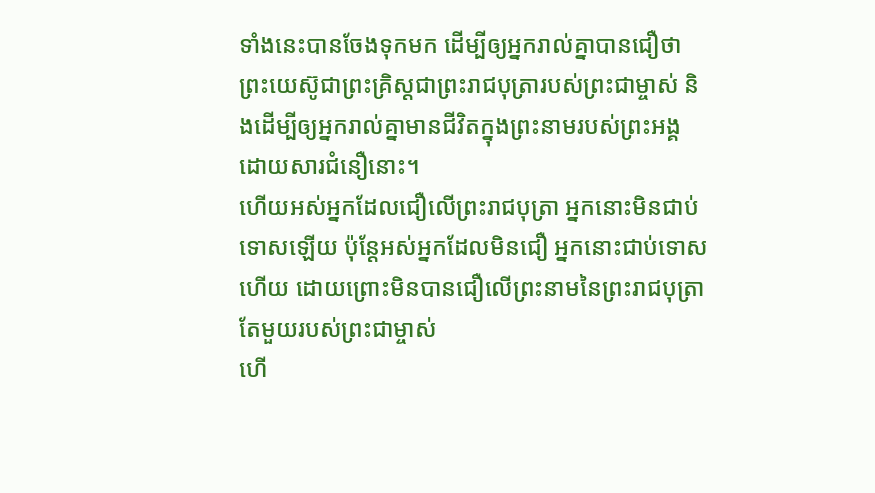ទាំងនេះបានចែងទុកមក ដើម្បីឲ្យអ្នករាល់គ្នាបានជឿថា ព្រះយេស៊ូជាព្រះគ្រិស្ដជាព្រះរាជបុត្រារបស់ព្រះជាម្ចាស់ និងដើម្បីឲ្យអ្នករាល់គ្នាមានជីវិតក្នុងព្រះនាមរបស់ព្រះអង្គដោយសារជំនឿនោះ។
ហើយអស់អ្នកដែលជឿលើព្រះរាជបុត្រា អ្នកនោះមិនជាប់ទោសឡើយ ប៉ុន្ដែអស់អ្នកដែលមិនជឿ អ្នកនោះជាប់ទោសហើយ ដោយព្រោះមិនបានជឿលើព្រះនាមនៃព្រះរាជបុត្រាតែមួយរបស់ព្រះជាម្ចាស់
ហើ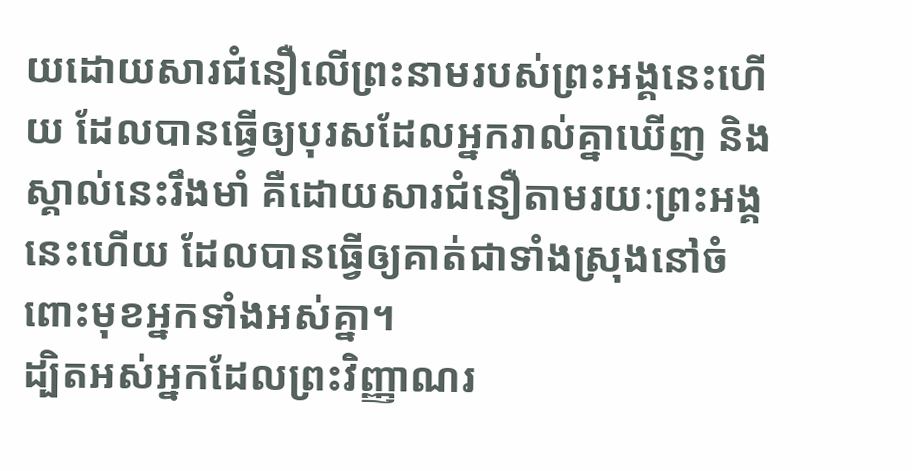យដោយសារជំនឿលើព្រះនាមរបស់ព្រះអង្គនេះហើយ ដែលបានធ្វើឲ្យបុរសដែលអ្នករាល់គ្នាឃើញ និងស្គាល់នេះរឹងមាំ គឺដោយសារជំនឿតាមរយៈព្រះអង្គនេះហើយ ដែលបានធ្វើឲ្យគាត់ជាទាំងស្រុងនៅចំពោះមុខអ្នកទាំងអស់គ្នា។
ដ្បិតអស់អ្នកដែលព្រះវិញ្ញាណរ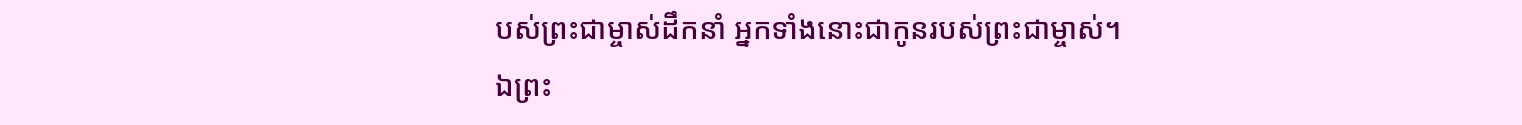បស់ព្រះជាម្ចាស់ដឹកនាំ អ្នកទាំងនោះជាកូនរបស់ព្រះជាម្ចាស់។
ឯព្រះ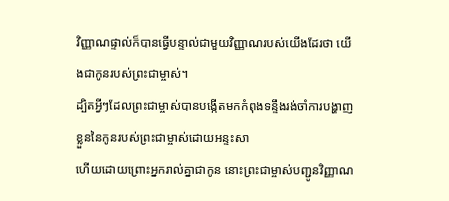វិញ្ញាណផ្ទាល់ក៏បានធ្វើបន្ទាល់ជាមួយវិញ្ញាណរបស់យើងដែរថា យើងជាកូនរបស់ព្រះជាម្ចាស់។
ដ្បិតអ្វីៗដែលព្រះជាម្ចាស់បានបង្កើតមកកំពុងទន្ទឹងរង់ចាំការបង្ហាញខ្លួននៃកូនរបស់ព្រះជាម្ចាស់ដោយអន្ទះសា
ហើយដោយព្រោះអ្នករាល់គ្នាជាកូន នោះព្រះជាម្ចាស់បញ្ជូនវិញ្ញាណ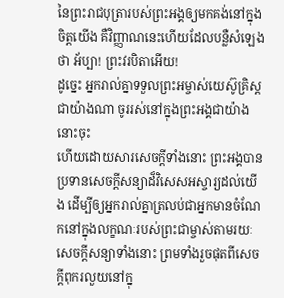នៃព្រះរាជបុត្រារបស់ព្រះអង្គឲ្យមកគង់នៅក្នុងចិត្តយើង គឺវិញ្ញាណនេះហើយដែលបន្លឺសំឡេងថា អ័ប្បា! ព្រះវរបិតាអើយ!
ដូច្នេះ អ្នករាល់គ្នាទទួលព្រះអម្ចាស់យេស៊ូគ្រិស្ដជាយ៉ាងណា ចូររស់នៅក្នុងព្រះអង្គជាយ៉ាងនោះចុះ
ហើយដោយសារសេចក្ដីទាំងនោះ ព្រះអង្គបានប្រទានសេចក្ដីសន្យាដ៏វិសេសអស្ចារ្យដល់យើង ដើម្បីឲ្យអ្នករាល់គ្នាត្រលប់ជាអ្នកមានចំណែកនៅក្នុងលក្ខណៈរបស់ព្រះជាម្ចាស់តាមរយៈសេចក្ដីសន្យាទាំងនោះ ព្រមទាំងរួចផុតពីសេចក្ដីពុករលួយនៅក្នុ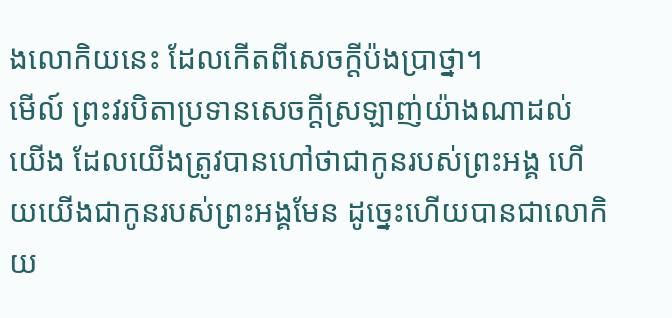ងលោកិយនេះ ដែលកើតពីសេចក្ដីប៉ងប្រាថ្នា។
មើល៍ ព្រះវរបិតាប្រទានសេចក្ដីស្រឡាញ់យ៉ាងណាដល់យើង ដែលយើងត្រូវបានហៅថាជាកូនរបស់ព្រះអង្គ ហើយយើងជាកូនរបស់ព្រះអង្គមែន ដូច្នេះហើយបានជាលោកិយ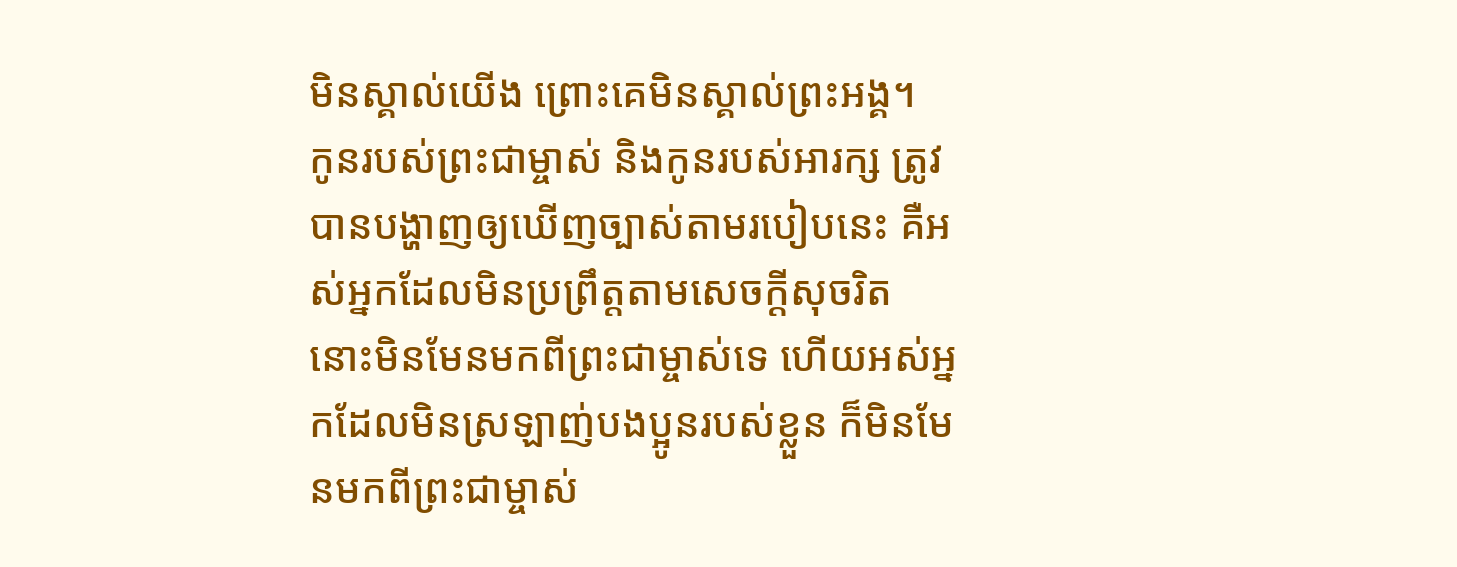មិនស្គាល់យើង ព្រោះគេមិនស្គាល់ព្រះអង្គ។
កូនរបស់ព្រះជាម្ចាស់ និងកូនរបស់អារក្ស ត្រូវបានបង្ហាញឲ្យឃើញច្បាស់តាមរបៀបនេះ គឺអស់អ្នកដែលមិនប្រព្រឹត្ដតាមសេចក្ដីសុចរិត នោះមិនមែនមកពីព្រះជាម្ចាស់ទេ ហើយអស់អ្នកដែលមិនស្រឡាញ់បងប្អូនរបស់ខ្លួន ក៏មិនមែនមកពីព្រះជាម្ចាស់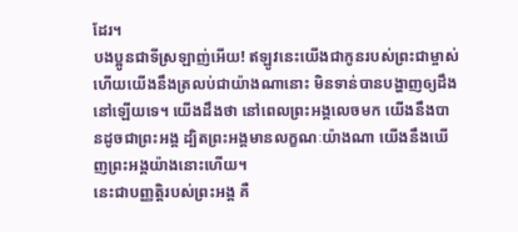ដែរ។
បងប្អូនជាទីស្រឡាញ់អើយ! ឥឡូវនេះយើងជាកូនរបស់ព្រះជាម្ចាស់ ហើយយើងនឹងត្រលប់ជាយ៉ាងណានោះ មិនទាន់បានបង្ហាញឲ្យដឹងនៅឡើយទេ។ យើងដឹងថា នៅពេលព្រះអង្គលេចមក យើងនឹងបានដូចជាព្រះអង្គ ដ្បិតព្រះអង្គមានលក្ខណៈយ៉ាងណា យើងនឹងឃើញព្រះអង្គយ៉ាងនោះហើយ។
នេះជាបញ្ញត្ដិរបស់ព្រះអង្គ គឺ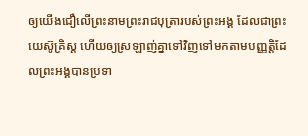ឲ្យយើងជឿលើព្រះនាមព្រះរាជបុត្រារបស់ព្រះអង្គ ដែលជាព្រះយេស៊ូគ្រិស្ដ ហើយឲ្យស្រឡាញ់គ្នាទៅវិញទៅមកតាមបញ្ញត្ដិដែលព្រះអង្គបានប្រទា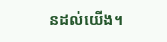នដល់យើង។